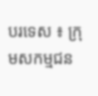បរទេស ៖ ក្រុមសកម្មជន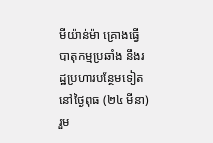មីយ៉ាន់ម៉ា គ្រោងធ្វើបាតុកម្មប្រឆាំង នឹងរដ្ឋប្រហារបន្ថែមទៀត នៅថ្ងៃពុធ (២៤ មីនា) រួម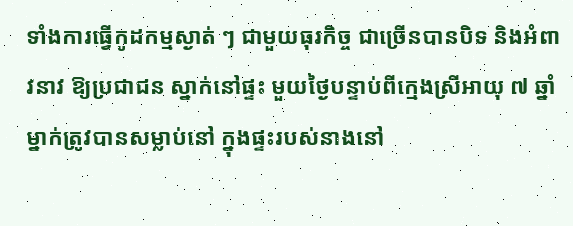ទាំងការធ្វើកូដកម្មស្ងាត់ ៗ ជាមួយធុរកិច្ច ជាច្រើនបានបិទ និងអំពាវនាវ ឱ្យប្រជាជន ស្នាក់នៅផ្ទះ មួយថ្ងៃបន្ទាប់ពីក្មេងស្រីអាយុ ៧ ឆ្នាំម្នាក់ត្រូវបានសម្លាប់នៅ ក្នុងផ្ទះរបស់នាងនៅ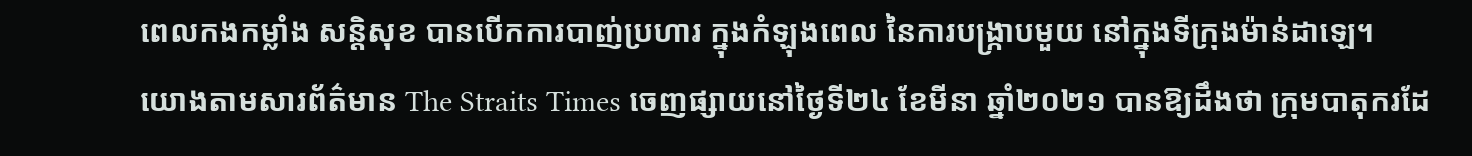ពេលកងកម្លាំង សន្តិសុខ បានបើកការបាញ់ប្រហារ ក្នុងកំឡុងពេល នៃការបង្ក្រាបមួយ នៅក្នុងទីក្រុងម៉ាន់ដាឡេ។
យោងតាមសារព័ត៌មាន The Straits Times ចេញផ្សាយនៅថ្ងៃទី២៤ ខែមីនា ឆ្នាំ២០២១ បានឱ្យដឹងថា ក្រុមបាតុករដែ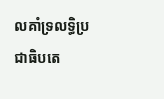លគាំទ្រលទ្ធិប្រជាធិបតេ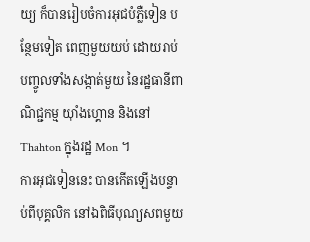យ្យ ក៏បានរៀបចំការអុជបំភ្លឺទៀន បន្ថែមទៀត ពេញមួយយប់ ដោយរាប់បញ្ចូលទាំងសង្កាត់មួយ នៃរដ្ឋធានីពាណិជ្ជកម្ម យ៉ាំងហ្គោន និងនៅ Thahton ក្នុងរដ្ឋ Mon ។
ការអុជទៀននេះ បានកើតឡើងបន្ទាប់ពីបុគ្គលិក នៅឯពិធីបុណ្យសពមួយ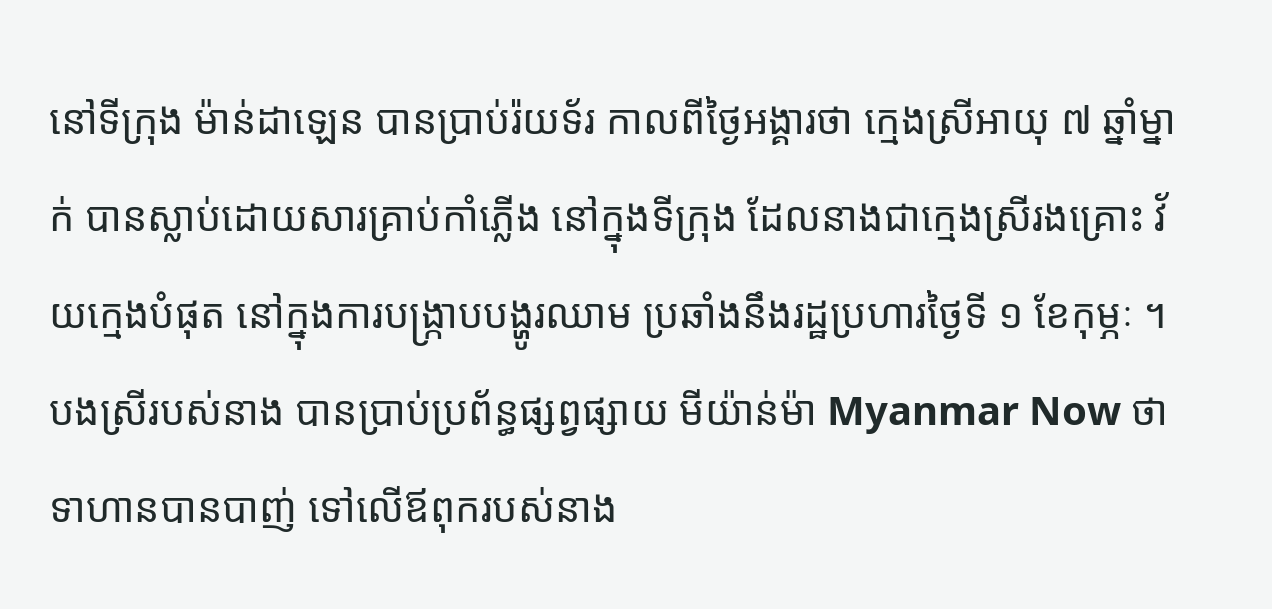នៅទីក្រុង ម៉ាន់ដាឡេន បានប្រាប់រ៉យទ័រ កាលពីថ្ងៃអង្គារថា ក្មេងស្រីអាយុ ៧ ឆ្នាំម្នាក់ បានស្លាប់ដោយសារគ្រាប់កាំភ្លើង នៅក្នុងទីក្រុង ដែលនាងជាក្មេងស្រីរងគ្រោះ វ័យក្មេងបំផុត នៅក្នុងការបង្ក្រាបបង្ហូរឈាម ប្រឆាំងនឹងរដ្ឋប្រហារថ្ងៃទី ១ ខែកុម្ភៈ ។
បងស្រីរបស់នាង បានប្រាប់ប្រព័ន្ធផ្សព្វផ្សាយ មីយ៉ាន់ម៉ា Myanmar Now ថា ទាហានបានបាញ់ ទៅលើឪពុករបស់នាង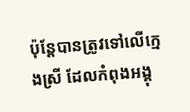ប៉ុន្តែបានត្រូវទៅលើក្មេងស្រី ដែលកំពុងអង្គុ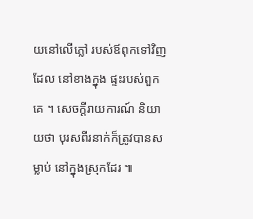យនៅលើភ្លៅ របស់ឪពុកទៅវិញ ដែល នៅខាងក្នុង ផ្ទះរបស់ពួកគេ ។ សេចក្តីរាយការណ៍ និយាយថា បុរសពីរនាក់ក៏ត្រូវបានសម្លាប់ នៅក្នុងស្រុកដែរ ៕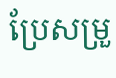ប្រែសម្រួ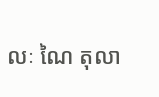លៈ ណៃ តុលា